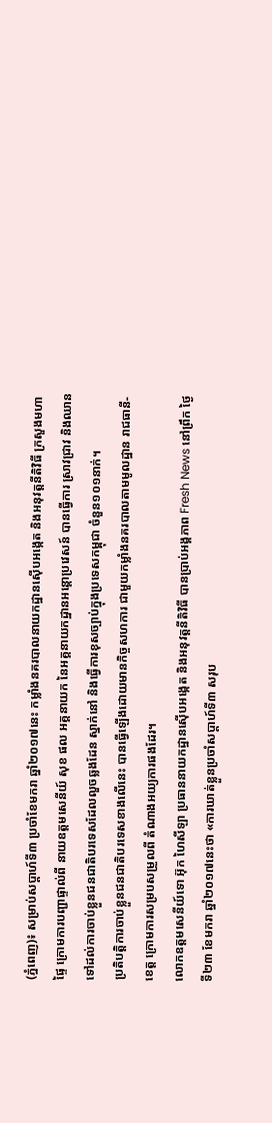(ភ្នំពេញ)៖ សម្រាប់សប្តាហ៍ទី៣ ប្រចាំខែមករា ឆ្នាំ២០១៧នេះ កម្លាំងនគរបាលនាយកដ្ឋានស៊ើបអង្កេត និងអនុវត្តនីតិវិធី ក្រសួងមហាផ្ទៃ ក្រោមការបញ្ជាផ្ទាល់ពី នាយឧត្តមសេនីយ៍ សុខ ផល អគ្គនាយក នៃអគ្គនាយកដ្ឋានអន្តោប្រវេសន៍ បានធ្វើការ ស្រាវជ្រាវ និងឈានទៅដល់ការចាប់ខ្លួនជនជាតិបរទេសដែលលួចឆ្លងដែន ស្នាក់នៅ និងធ្វើការខុសច្បាប់ក្នុងប្រទេសកម្ពុជា ចំនួន១០១នាក់។
ប្រតិបត្តិការចាប់ខ្លួនជនជាតិបរទេសខាងលើនេះ បានធ្វើឡើងដោយមានកិច្ចសហការ ជាមួយកម្លាំងនគរបាលតាមមូលដ្ឋាន រាជធានី-ខេត្ត ក្រោមការសម្របសម្រួលពី តំណាងអយ្យការផងដែរ។
លោកឧត្តមសេនីយ៍ទោ អ៊ុក ហៃសីឡា ប្រធាននាយកដ្ឋានស៊ើបអង្កេត និងអនុវត្តនីតិវិធី បានប្រាប់អង្គភាព Fresh News នៅព្រឹក ថ្ងៃទី២៣ ខែមករា ឆ្នាំ២០១៧នេះថា «ការឃាត់ខ្លួនប្រចាំសប្តាហ៍ទី៣ សរុប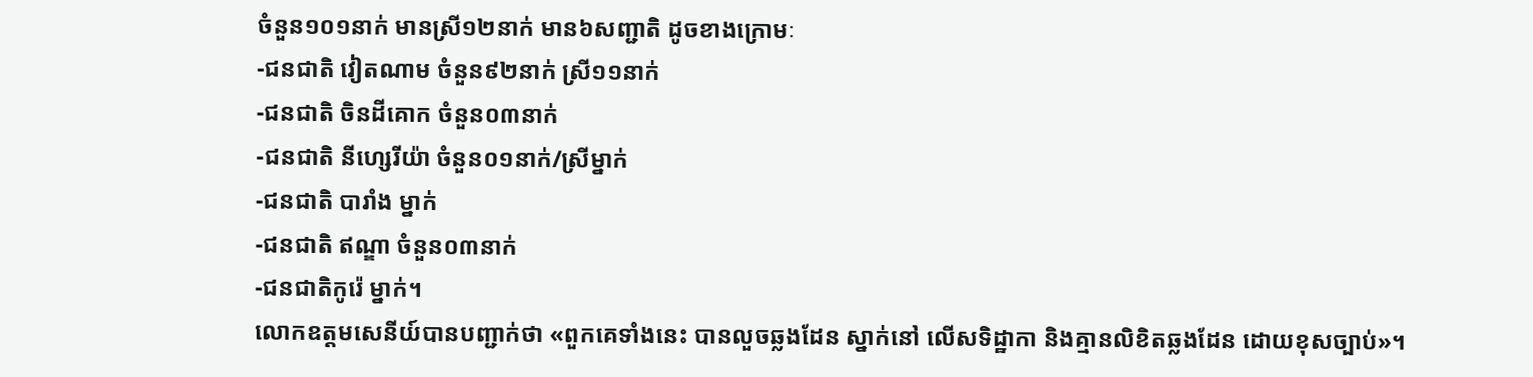ចំនួន១០១នាក់ មានស្រី១២នាក់ មាន៦សញ្ជាតិ ដូចខាងក្រោមៈ
-ជនជាតិ វៀតណាម ចំនួន៩២នាក់ ស្រី១១នាក់
-ជនជាតិ ចិនដីគោក ចំនួន០៣នាក់
-ជនជាតិ នីហ្សេរីយ៉ា ចំនួន០១នាក់/ស្រីម្នាក់
-ជនជាតិ បារាំង ម្នាក់
-ជនជាតិ ឥណ្ឌា ចំនួន០៣នាក់
-ជនជាតិកូរ៉េ ម្នាក់។
លោកឧត្តមសេនីយ៍បានបញ្ជាក់ថា «ពួកគេទាំងនេះ បានលួចឆ្លងដែន ស្នាក់នៅ លើសទិដ្ឋាកា និងគ្មានលិខិតឆ្លងដែន ដោយខុសច្បាប់»។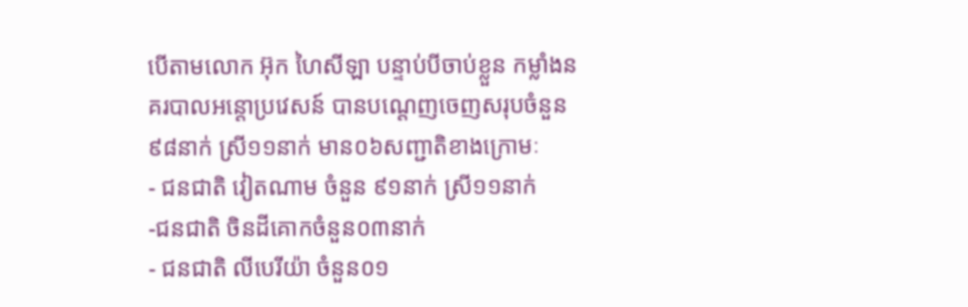បើតាមលោក អ៊ុក ហៃសីឡា បន្ទាប់បីចាប់ខ្លួន កម្លាំងនគរបាលអន្តោប្រវេសន៍ បានបណ្តេញចេញសរុបចំនួន៩៨នាក់ ស្រី១១នាក់ មាន០៦សញ្ជាតិខាងក្រោមៈ
- ជនជាតិ វៀតណាម ចំនួន ៩១នាក់ ស្រី១១នាក់
-ជនជាតិ ចិនដីគោកចំនួន០៣នាក់
- ជនជាតិ លីបេរីយ៉ា ចំនួន០១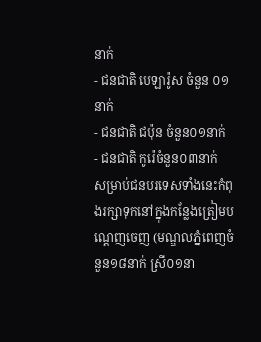នាក់
- ជនជាតិ បេឡារ៉ូស ចំនួន ០១នាក់
- ជនជាតិ ជប៉ុន ចំនួន០១នាក់
- ជនជាតិ កូរ៉េចំនួន០៣នាក់
សម្រាប់ជនបរទេសទាំងនេះកំពុងរក្សាទុកនៅក្នុងកន្លែងត្រៀមបណ្តេញចេញ (មណ្ឌលភ្នំពេញចំនួន១៨នាក់ ស្រី០១នា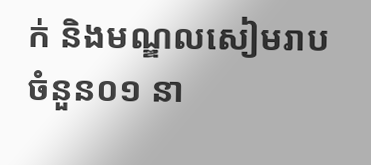ក់ និងមណ្ឌលសៀមរាបចំនួន០១ នា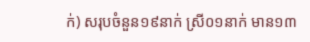ក់) សរុបចំនួន១៩នាក់ ស្រី០១នាក់ មាន១៣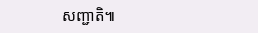សញ្ជាតិ៕